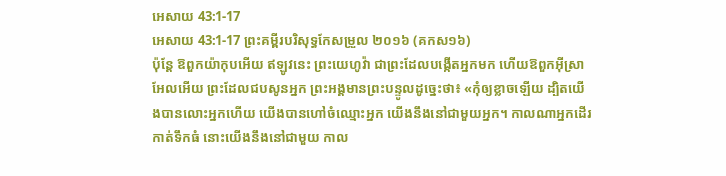អេសាយ 43:1-17
អេសាយ 43:1-17 ព្រះគម្ពីរបរិសុទ្ធកែសម្រួល ២០១៦ (គកស១៦)
ប៉ុន្តែ ឱពួកយ៉ាកុបអើយ ឥឡូវនេះ ព្រះយេហូវ៉ា ជាព្រះដែលបង្កើតអ្នកមក ហើយឱពួកអ៊ីស្រាអែលអើយ ព្រះដែលជបសូនអ្នក ព្រះអង្គមានព្រះបន្ទូលដូច្នេះថា៖ «កុំឲ្យខ្លាចឡើយ ដ្បិតយើងបានលោះអ្នកហើយ យើងបានហៅចំឈ្មោះអ្នក យើងនឹងនៅជាមួយអ្នក។ កាលណាអ្នកដើរកាត់ទឹកធំ នោះយើងនឹងនៅជាមួយ កាល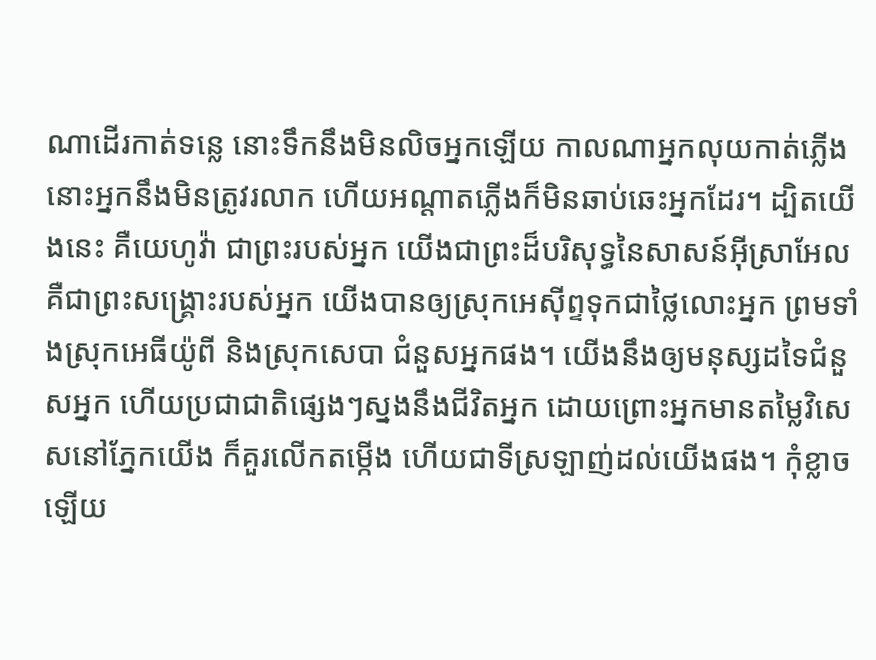ណាដើរកាត់ទន្លេ នោះទឹកនឹងមិនលិចអ្នកឡើយ កាលណាអ្នកលុយកាត់ភ្លើង នោះអ្នកនឹងមិនត្រូវរលាក ហើយអណ្ដាតភ្លើងក៏មិនឆាប់ឆេះអ្នកដែរ។ ដ្បិតយើងនេះ គឺយេហូវ៉ា ជាព្រះរបស់អ្នក យើងជាព្រះដ៏បរិសុទ្ធនៃសាសន៍អ៊ីស្រាអែល គឺជាព្រះសង្គ្រោះរបស់អ្នក យើងបានឲ្យស្រុកអេស៊ីព្ទទុកជាថ្លៃលោះអ្នក ព្រមទាំងស្រុកអេធីយ៉ូពី និងស្រុកសេបា ជំនួសអ្នកផង។ យើងនឹងឲ្យមនុស្សដទៃជំនួសអ្នក ហើយប្រជាជាតិផ្សេងៗស្នងនឹងជីវិតអ្នក ដោយព្រោះអ្នកមានតម្លៃវិសេសនៅភ្នែកយើង ក៏គួរលើកតម្កើង ហើយជាទីស្រឡាញ់ដល់យើងផង។ កុំខ្លាចឡើយ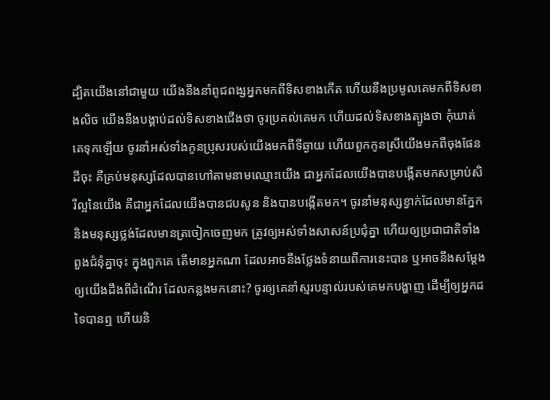ដ្បិតយើងនៅជាមួយ យើងនឹងនាំពូជពង្សអ្នកមកពីទិសខាងកើត ហើយនឹងប្រមូលគេមកពីទិសខាងលិច យើងនឹងបង្គាប់ដល់ទិសខាងជើងថា ចូរប្រគល់គេមក ហើយដល់ទិសខាងត្បូងថា កុំឃាត់គេទុកឡើយ ចូរនាំអស់ទាំងកូនប្រុសរបស់យើងមកពីទីឆ្ងាយ ហើយពួកកូនស្រីយើងមកពីចុងផែនដីចុះ គឺគ្រប់មនុស្សដែលបានហៅតាមនាមឈ្មោះយើង ជាអ្នកដែលយើងបានបង្កើតមកសម្រាប់សិរីល្អនៃយើង គឺជាអ្នកដែលយើងបានជបសូន និងបានបង្កើតមក។ ចូរនាំមនុស្សខ្វាក់ដែលមានភ្នែក និងមនុស្សថ្លង់ដែលមានត្រចៀកចេញមក ត្រូវឲ្យអស់ទាំងសាសន៍ប្រជុំគ្នា ហើយឲ្យប្រជាជាតិទាំងពួងជំនុំគ្នាចុះ ក្នុងពួកគេ តើមានអ្នកណា ដែលអាចនឹងថ្លែងទំនាយពីការនេះបាន ឬអាចនឹងសម្ដែងឲ្យយើងដឹងពីដំណើរ ដែលកន្លងមកនោះ? ចូរឲ្យគេនាំស្មរបន្ទាល់របស់គេមកបង្ហាញ ដើម្បីឲ្យអ្នកដទៃបានឮ ហើយនិ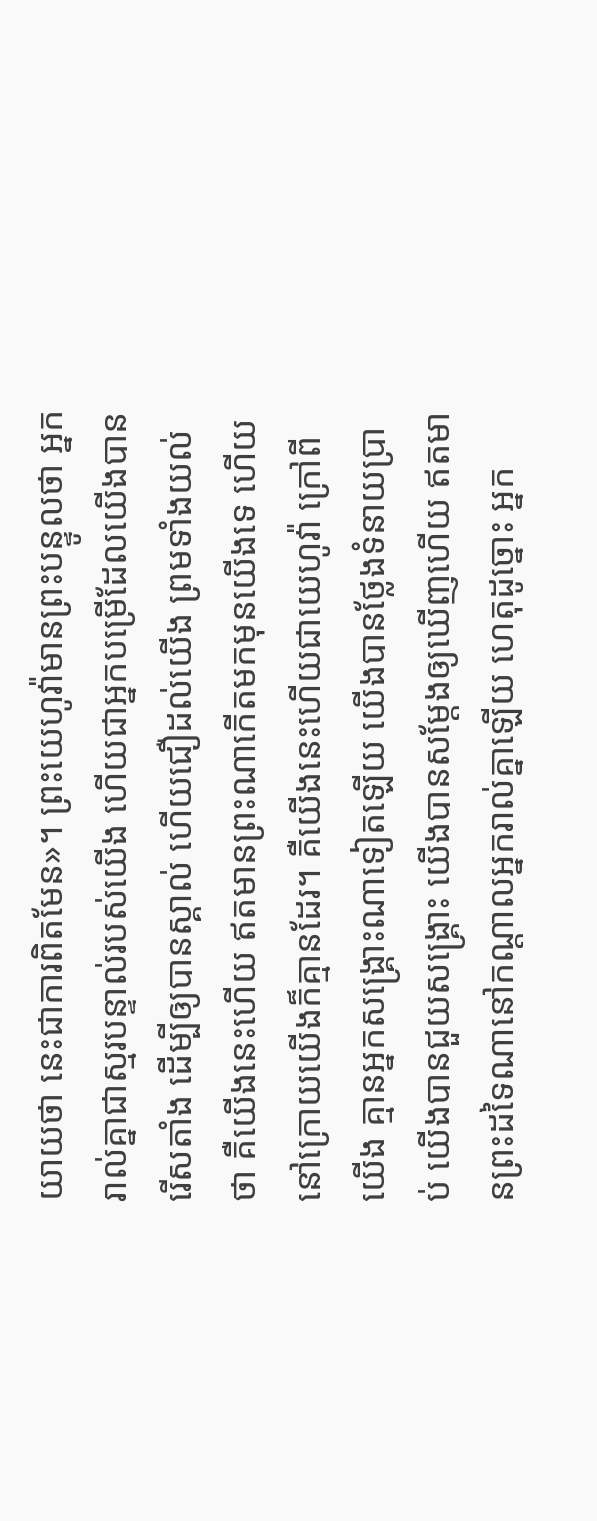យាយថា នេះជាការពិតមែន»។ ព្រះយេហូវ៉ាមានព្រះបន្ទូលថា អ្នករាល់គ្នាជាស្មរបន្ទាល់របស់យើង ហើយជាអ្នកបម្រើដែលយើងបានរើសតាំង ដើម្បីឲ្យបានស្គាល់ ហើយជឿដល់យើង ព្រមទាំងយល់ថា គឺយើងនេះហើយ ឥតមានព្រះណាកើតមកមុនយើងទេ ហើយនៅក្រោយយើងក៏គ្មានដែរ។ គឺយើងនេះហើយជាយេហូវ៉ា ក្រៅពីយើង គ្មានអ្នកសង្គ្រោះណាទៀតឡើយ យើងបានថ្លែងទំនាយប្រាប់ យើងបានជួយសង្គ្រោះ យើងបានសម្ដែងឲ្យឃើញហើយ ឥតមានព្រះដទៃណានៅកណ្ដាលអ្នករាល់គ្នាឡើយ ហេតុដូច្នោះ អ្នក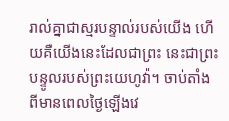រាល់គ្នាជាស្មរបន្ទាល់របស់យើង ហើយគឺយើងនេះដែលជាព្រះ នេះជាព្រះបន្ទូលរបស់ព្រះយេហូវ៉ា។ ចាប់តាំងពីមានពេលថ្ងៃឡើងវេ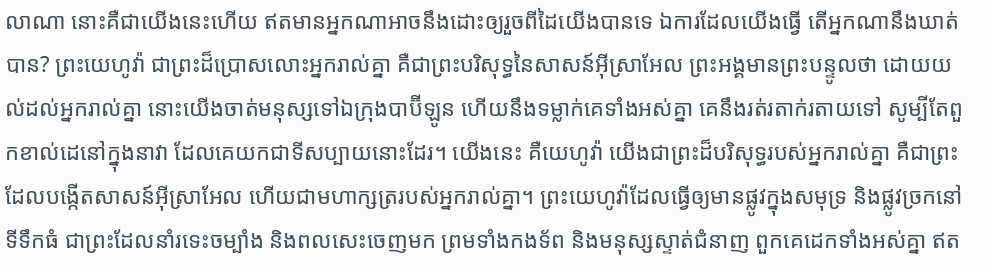លាណា នោះគឺជាយើងនេះហើយ ឥតមានអ្នកណាអាចនឹងដោះឲ្យរួចពីដៃយើងបានទេ ឯការដែលយើងធ្វើ តើអ្នកណានឹងឃាត់បាន? ព្រះយេហូវ៉ា ជាព្រះដ៏ប្រោសលោះអ្នករាល់គ្នា គឺជាព្រះបរិសុទ្ធនៃសាសន៍អ៊ីស្រាអែល ព្រះអង្គមានព្រះបន្ទូលថា ដោយយល់ដល់អ្នករាល់គ្នា នោះយើងចាត់មនុស្សទៅឯក្រុងបាប៊ីឡូន ហើយនឹងទម្លាក់គេទាំងអស់គ្នា គេនឹងរត់រតាក់រតាយទៅ សូម្បីតែពួកខាល់ដេនៅក្នុងនាវា ដែលគេយកជាទីសប្បាយនោះដែរ។ យើងនេះ គឺយេហូវ៉ា យើងជាព្រះដ៏បរិសុទ្ធរបស់អ្នករាល់គ្នា គឺជាព្រះដែលបង្កើតសាសន៍អ៊ីស្រាអែល ហើយជាមហាក្សត្ររបស់អ្នករាល់គ្នា។ ព្រះយេហូវ៉ាដែលធ្វើឲ្យមានផ្លូវក្នុងសមុទ្រ និងផ្លូវច្រកនៅទីទឹកធំ ជាព្រះដែលនាំរទេះចម្បាំង និងពលសេះចេញមក ព្រមទាំងកងទ័ព និងមនុស្សស្ទាត់ជំនាញ ពួកគេដេកទាំងអស់គ្នា ឥត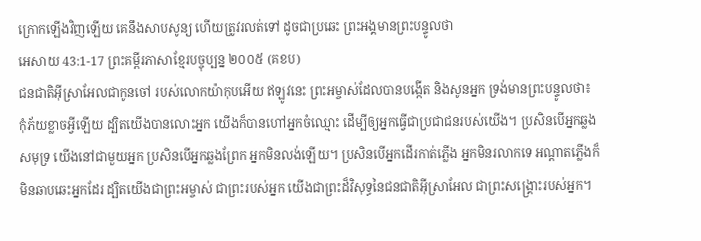ក្រោកឡើងវិញឡើយ គេនឹងសាបសូន្យ ហើយត្រូវរលត់ទៅ ដូចជាប្រឆេះ ព្រះអង្គមានព្រះបន្ទូលថា
អេសាយ 43:1-17 ព្រះគម្ពីរភាសាខ្មែរបច្ចុប្បន្ន ២០០៥ (គខប)
ជនជាតិអ៊ីស្រាអែលជាកូនចៅ របស់លោកយ៉ាកុបអើយ ឥឡូវនេះ ព្រះអម្ចាស់ដែលបានបង្កើត និងសូនអ្នក ទ្រង់មានព្រះបន្ទូលថា៖ កុំភ័យខ្លាចអ្វីឡើយ ដ្បិតយើងបានលោះអ្នក យើងក៏បានហៅអ្នកចំឈ្មោះ ដើម្បីឲ្យអ្នកធ្វើជាប្រជាជនរបស់យើង។ ប្រសិនបើអ្នកឆ្លងសមុទ្រ យើងនៅជាមួយអ្នក ប្រសិនបើអ្នកឆ្លងព្រែក អ្នកមិនលង់ឡើយ។ ប្រសិនបើអ្នកដើរកាត់ភ្លើង អ្នកមិនរលាកទេ អណ្ដាតភ្លើងក៏មិនឆាបឆេះអ្នកដែរ ដ្បិតយើងជាព្រះអម្ចាស់ ជាព្រះរបស់អ្នក យើងជាព្រះដ៏វិសុទ្ធនៃជនជាតិអ៊ីស្រាអែល ជាព្រះសង្គ្រោះរបស់អ្នក។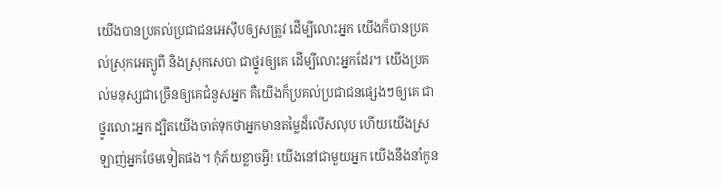យើងបានប្រគល់ប្រជាជនអេស៊ីបឲ្យសត្រូវ ដើម្បីលោះអ្នក យើងក៏បានប្រគល់ស្រុកអេត្យូពី និងស្រុកសេបា ជាថ្នូរឲ្យគេ ដើម្បីលោះអ្នកដែរ។ យើងប្រគល់មនុស្សជាច្រើនឲ្យគេជំនួសអ្នក គឺយើងក៏ប្រគល់ប្រជាជនផ្សេងៗឲ្យគេ ជាថ្នូរលោះអ្នក ដ្បិតយើងចាត់ទុកថាអ្នកមានតម្លៃដ៏លើសលុប ហើយយើងស្រឡាញ់អ្នកថែមទៀតផង។ កុំភ័យខ្លាចអ្វី! យើងនៅជាមួយអ្នក យើងនឹងនាំកូន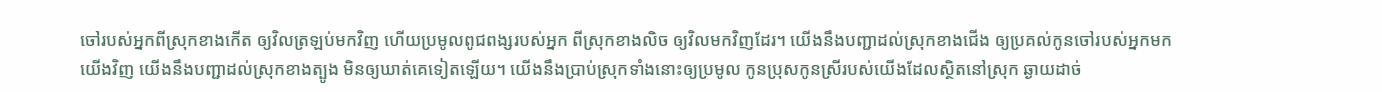ចៅរបស់អ្នកពីស្រុកខាងកើត ឲ្យវិលត្រឡប់មកវិញ ហើយប្រមូលពូជពង្សរបស់អ្នក ពីស្រុកខាងលិច ឲ្យវិលមកវិញដែរ។ យើងនឹងបញ្ជាដល់ស្រុកខាងជើង ឲ្យប្រគល់កូនចៅរបស់អ្នកមកយើងវិញ យើងនឹងបញ្ជាដល់ស្រុកខាងត្បូង មិនឲ្យឃាត់គេទៀតឡើយ។ យើងនឹងប្រាប់ស្រុកទាំងនោះឲ្យប្រមូល កូនប្រុសកូនស្រីរបស់យើងដែលស្ថិតនៅស្រុក ឆ្ងាយដាច់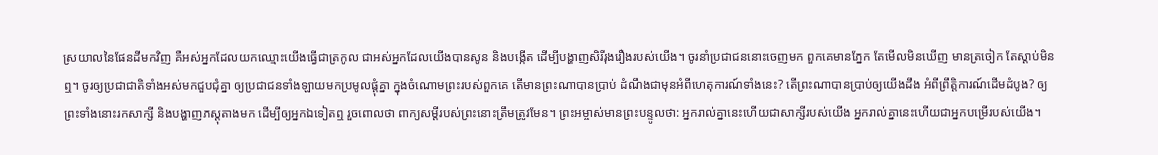ស្រយាលនៃផែនដីមកវិញ គឺអស់អ្នកដែលយកឈ្មោះយើងធ្វើជាត្រកូល ជាអស់អ្នកដែលយើងបានសូន និងបង្កើត ដើម្បីបង្ហាញសិរីរុងរឿងរបស់យើង។ ចូរនាំប្រជាជននោះចេញមក ពួកគេមានភ្នែក តែមើលមិនឃើញ មានត្រចៀក តែស្ដាប់មិនឮ។ ចូរឲ្យប្រជាជាតិទាំងអស់មកជួបជុំគ្នា ឲ្យប្រជាជនទាំងឡាយមកប្រមូលផ្ដុំគ្នា ក្នុងចំណោមព្រះរបស់ពួកគេ តើមានព្រះណាបានប្រាប់ ដំណឹងជាមុនអំពីហេតុការណ៍ទាំងនេះ? តើព្រះណាបានប្រាប់ឲ្យយើងដឹង អំពីព្រឹត្តិការណ៍ដើមដំបូង? ឲ្យព្រះទាំងនោះរកសាក្សី និងបង្ហាញភស្ដុតាងមក ដើម្បីឲ្យអ្នកឯទៀតឮ រួចពោលថា ពាក្យសម្ដីរបស់ព្រះនោះត្រឹមត្រូវមែន។ ព្រះអម្ចាស់មានព្រះបន្ទូលថា: អ្នករាល់គ្នានេះហើយជាសាក្សីរបស់យើង អ្នករាល់គ្នានេះហើយជាអ្នកបម្រើរបស់យើង។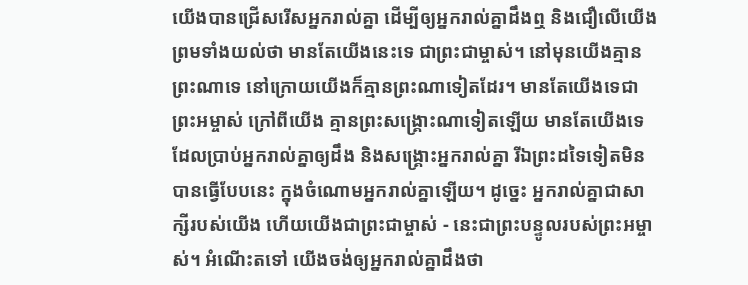យើងបានជ្រើសរើសអ្នករាល់គ្នា ដើម្បីឲ្យអ្នករាល់គ្នាដឹងឮ និងជឿលើយើង ព្រមទាំងយល់ថា មានតែយើងនេះទេ ជាព្រះជាម្ចាស់។ នៅមុនយើងគ្មានព្រះណាទេ នៅក្រោយយើងក៏គ្មានព្រះណាទៀតដែរ។ មានតែយើងទេជាព្រះអម្ចាស់ ក្រៅពីយើង គ្មានព្រះសង្គ្រោះណាទៀតឡើយ មានតែយើងទេ ដែលប្រាប់អ្នករាល់គ្នាឲ្យដឹង និងសង្គ្រោះអ្នករាល់គ្នា រីឯព្រះដទៃទៀតមិនបានធ្វើបែបនេះ ក្នុងចំណោមអ្នករាល់គ្នាឡើយ។ ដូច្នេះ អ្នករាល់គ្នាជាសាក្សីរបស់យើង ហើយយើងជាព្រះជាម្ចាស់ - នេះជាព្រះបន្ទូលរបស់ព្រះអម្ចាស់។ អំណើះតទៅ យើងចង់ឲ្យអ្នករាល់គ្នាដឹងថា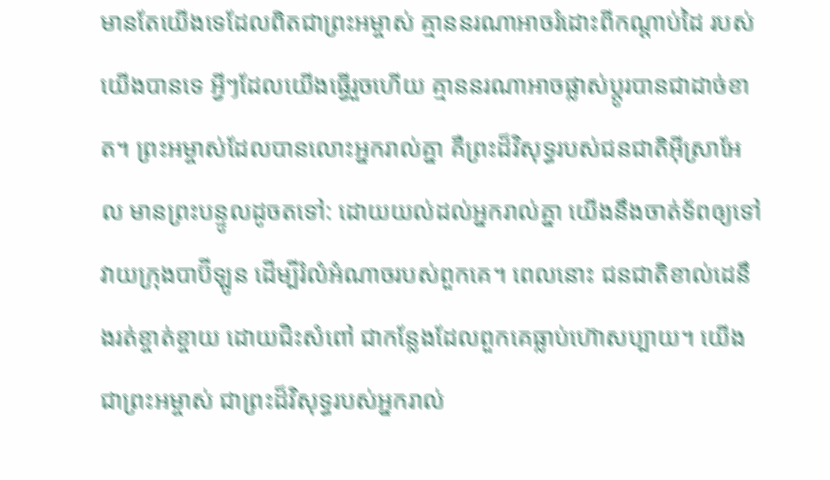មានតែយើងទេដែលពិតជាព្រះអម្ចាស់ គ្មាននរណាអាចរំដោះពីកណ្ដាប់ដៃ របស់យើងបានទេ អ្វីៗដែលយើងធ្វើរួចហើយ គ្មាននរណាអាចផ្លាស់ប្ដូរបានជាដាច់ខាត។ ព្រះអម្ចាស់ដែលបានលោះអ្នករាល់គ្នា គឺព្រះដ៏វិសុទ្ធរបស់ជនជាតិអ៊ីស្រាអែល មានព្រះបន្ទូលដូចតទៅ: ដោយយល់ដល់អ្នករាល់គ្នា យើងនឹងចាត់ទ័ពឲ្យទៅវាយក្រុងបាប៊ីឡូន ដើម្បីរំលំអំណាចរបស់ពួកគេ។ ពេលនោះ ជនជាតិខាល់ដេនឹងរត់ខ្ចាត់ខ្ចាយ ដោយជិះសំពៅ ជាកន្លែងដែលពួកគេធ្លាប់ហ៊ោសប្បាយ។ យើងជាព្រះអម្ចាស់ ជាព្រះដ៏វិសុទ្ធរបស់អ្នករាល់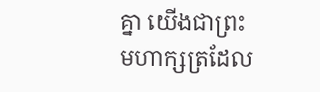គ្នា យើងជាព្រះមហាក្សត្រដែល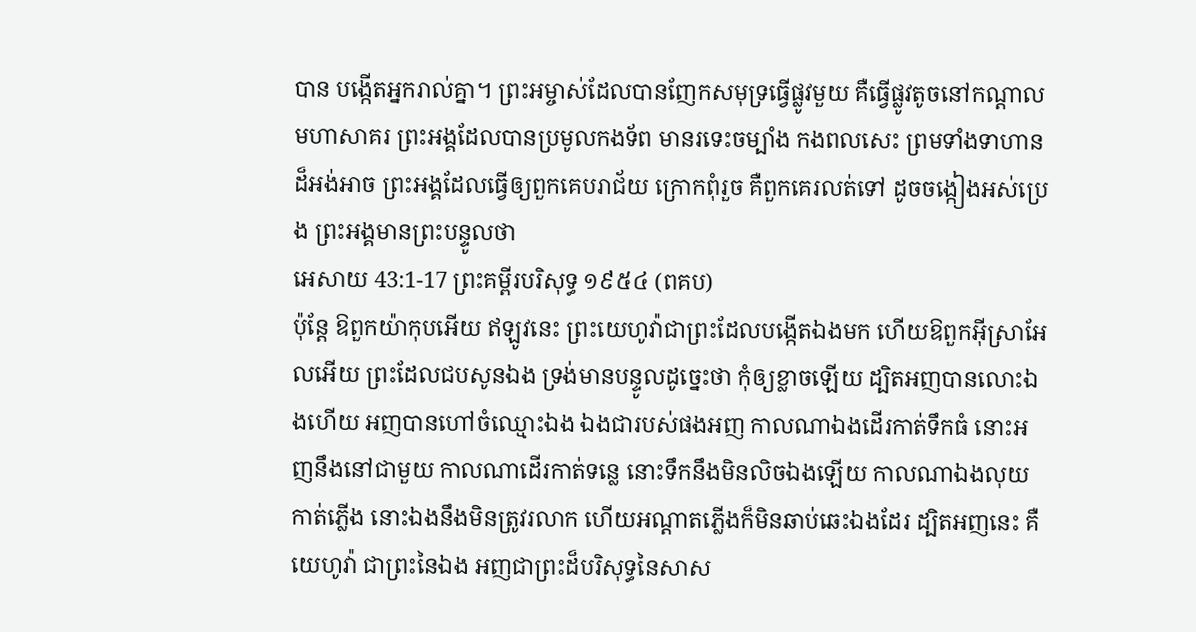បាន បង្កើតអ្នករាល់គ្នា។ ព្រះអម្ចាស់ដែលបានញែកសមុទ្រធ្វើផ្លូវមួយ គឺធ្វើផ្លូវតូចនៅកណ្ដាលមហាសាគរ ព្រះអង្គដែលបានប្រមូលកងទ័ព មានរទេះចម្បាំង កងពលសេះ ព្រមទាំងទាហានដ៏អង់អាច ព្រះអង្គដែលធ្វើឲ្យពួកគេបរាជ័យ ក្រោកពុំរួច គឺពួកគេរលត់ទៅ ដូចចង្កៀងអស់ប្រេង ព្រះអង្គមានព្រះបន្ទូលថា
អេសាយ 43:1-17 ព្រះគម្ពីរបរិសុទ្ធ ១៩៥៤ (ពគប)
ប៉ុន្តែ ឱពួកយ៉ាកុបអើយ ឥឡូវនេះ ព្រះយេហូវ៉ាជាព្រះដែលបង្កើតឯងមក ហើយឱពួកអ៊ីស្រាអែលអើយ ព្រះដែលជបសូនឯង ទ្រង់មានបន្ទូលដូច្នេះថា កុំឲ្យខ្លាចឡើយ ដ្បិតអញបានលោះឯងហើយ អញបានហៅចំឈ្មោះឯង ឯងជារបស់ផងអញ កាលណាឯងដើរកាត់ទឹកធំ នោះអញនឹងនៅជាមួយ កាលណាដើរកាត់ទន្លេ នោះទឹកនឹងមិនលិចឯងឡើយ កាលណាឯងលុយកាត់ភ្លើង នោះឯងនឹងមិនត្រូវរលាក ហើយអណ្តាតភ្លើងក៏មិនឆាប់ឆេះឯងដែរ ដ្បិតអញនេះ គឺយេហូវ៉ា ជាព្រះនៃឯង អញជាព្រះដ៏បរិសុទ្ធនៃសាស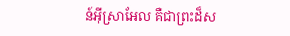ន៍អ៊ីស្រាអែល គឺជាព្រះដ៏ស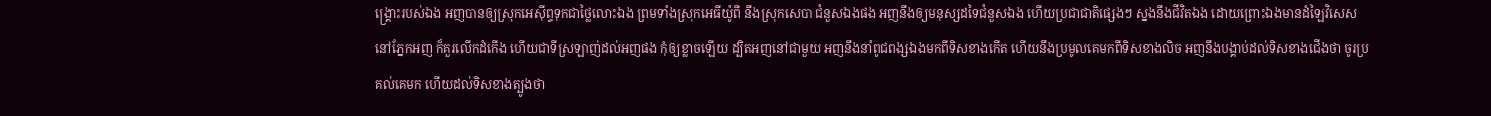ង្គ្រោះរបស់ឯង អញបានឲ្យស្រុកអេស៊ីព្ទទុកជាថ្លៃលោះឯង ព្រមទាំងស្រុកអេធីយ៉ូពី នឹងស្រុកសេបា ជំនួសឯងផង អញនឹងឲ្យមនុស្សដទៃជំនួសឯង ហើយប្រជាជាតិផ្សេងៗ ស្នងនឹងជីវិតឯង ដោយព្រោះឯងមានដំឡៃវិសេសនៅភ្នែកអញ ក៏គួរលើកដំកើង ហើយជាទីស្រឡាញ់ដល់អញផង កុំឲ្យខ្លាចឡើយ ដ្បិតអញនៅជាមួយ អញនឹងនាំពូជពង្សឯងមកពីទិសខាងកើត ហើយនឹងប្រមូលគេមកពីទិសខាងលិច អញនឹងបង្គាប់ដល់ទិសខាងជើងថា ចូរប្រគល់គេមក ហើយដល់ទិសខាងត្បូងថា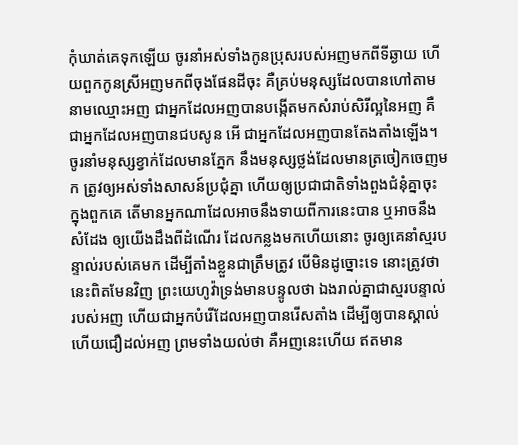កុំឃាត់គេទុកឡើយ ចូរនាំអស់ទាំងកូនប្រុសរបស់អញមកពីទីឆ្ងាយ ហើយពួកកូនស្រីអញមកពីចុងផែនដីចុះ គឺគ្រប់មនុស្សដែលបានហៅតាមនាមឈ្មោះអញ ជាអ្នកដែលអញបានបង្កើតមកសំរាប់សិរីល្អនៃអញ គឺជាអ្នកដែលអញបានជបសូន អើ ជាអ្នកដែលអញបានតែងតាំងឡើង។ ចូរនាំមនុស្សខ្វាក់ដែលមានភ្នែក នឹងមនុស្សថ្លង់ដែលមានត្រចៀកចេញមក ត្រូវឲ្យអស់ទាំងសាសន៍ប្រជុំគ្នា ហើយឲ្យប្រជាជាតិទាំងពួងជំនុំគ្នាចុះ ក្នុងពួកគេ តើមានអ្នកណាដែលអាចនឹងទាយពីការនេះបាន ឬអាចនឹងសំដែង ឲ្យយើងដឹងពីដំណើរ ដែលកន្លងមកហើយនោះ ចូរឲ្យគេនាំស្មរបន្ទាល់របស់គេមក ដើម្បីតាំងខ្លួនជាត្រឹមត្រូវ បើមិនដូច្នោះទេ នោះត្រូវថា នេះពិតមែនវិញ ព្រះយេហូវ៉ាទ្រង់មានបន្ទូលថា ឯងរាល់គ្នាជាស្មរបន្ទាល់របស់អញ ហើយជាអ្នកបំរើដែលអញបានរើសតាំង ដើម្បីឲ្យបានស្គាល់ ហើយជឿដល់អញ ព្រមទាំងយល់ថា គឺអញនេះហើយ ឥតមាន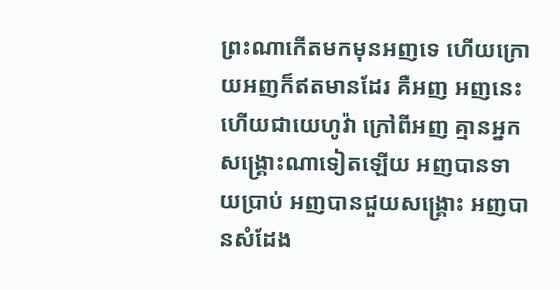ព្រះណាកើតមកមុនអញទេ ហើយក្រោយអញក៏ឥតមានដែរ គឺអញ អញនេះហើយជាយេហូវ៉ា ក្រៅពីអញ គ្មានអ្នកសង្គ្រោះណាទៀតឡើយ អញបានទាយប្រាប់ អញបានជួយសង្គ្រោះ អញបានសំដែង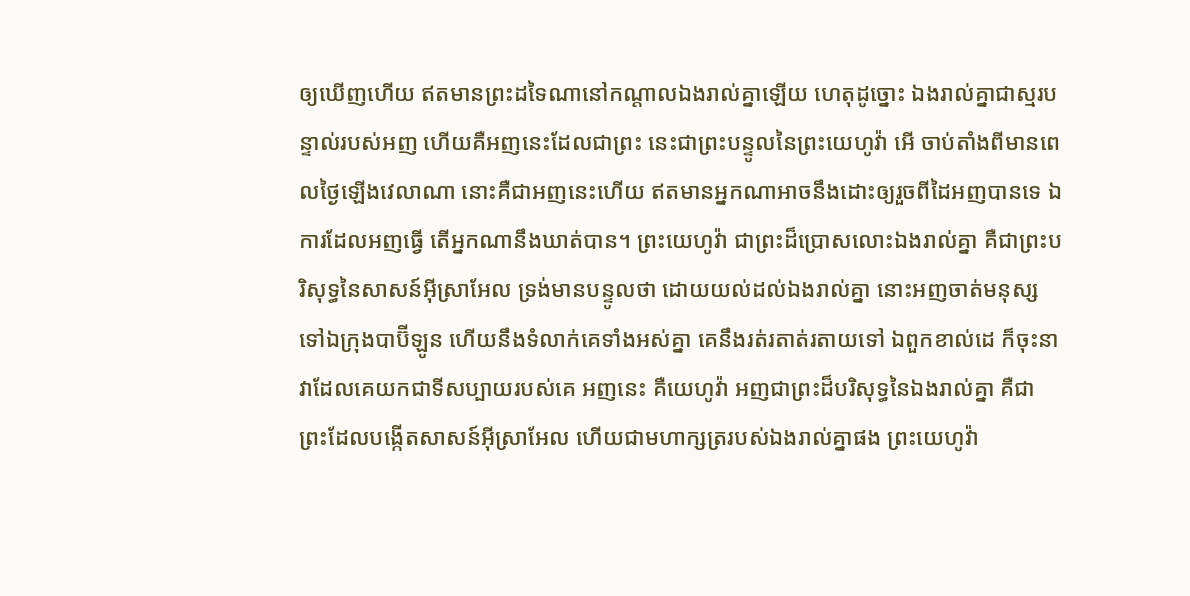ឲ្យឃើញហើយ ឥតមានព្រះដទៃណានៅកណ្តាលឯងរាល់គ្នាឡើយ ហេតុដូច្នោះ ឯងរាល់គ្នាជាស្មរបន្ទាល់របស់អញ ហើយគឺអញនេះដែលជាព្រះ នេះជាព្រះបន្ទូលនៃព្រះយេហូវ៉ា អើ ចាប់តាំងពីមានពេលថ្ងៃឡើងវេលាណា នោះគឺជាអញនេះហើយ ឥតមានអ្នកណាអាចនឹងដោះឲ្យរួចពីដៃអញបានទេ ឯការដែលអញធ្វើ តើអ្នកណានឹងឃាត់បាន។ ព្រះយេហូវ៉ា ជាព្រះដ៏ប្រោសលោះឯងរាល់គ្នា គឺជាព្រះបរិសុទ្ធនៃសាសន៍អ៊ីស្រាអែល ទ្រង់មានបន្ទូលថា ដោយយល់ដល់ឯងរាល់គ្នា នោះអញចាត់មនុស្សទៅឯក្រុងបាប៊ីឡូន ហើយនឹងទំលាក់គេទាំងអស់គ្នា គេនឹងរត់រតាត់រតាយទៅ ឯពួកខាល់ដេ ក៏ចុះនាវាដែលគេយកជាទីសប្បាយរបស់គេ អញនេះ គឺយេហូវ៉ា អញជាព្រះដ៏បរិសុទ្ធនៃឯងរាល់គ្នា គឺជាព្រះដែលបង្កើតសាសន៍អ៊ីស្រាអែល ហើយជាមហាក្សត្ររបស់ឯងរាល់គ្នាផង ព្រះយេហូវ៉ា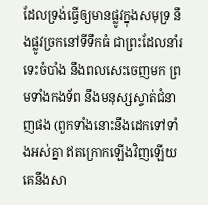ដែលទ្រង់ធ្វើឲ្យមានផ្លូវក្នុងសមុទ្រ នឹងផ្លូវច្រកនៅទីទឹកធំ ជាព្រះដែលនាំរទេះចំបាំង នឹងពលសេះចេញមក ព្រមទាំងកងទ័ព នឹងមនុស្សស្ទាត់ជំនាញផង (ពួកទាំងនោះនឹងដេកទៅទាំងអស់គ្នា ឥតក្រោកឡើងវិញឡើយ គេនឹងសា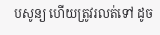បសូន្យ ហើយត្រូវរលត់ទៅ ដូច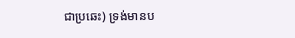ជាប្រឆេះ) ទ្រង់មានប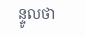ន្ទូលថា